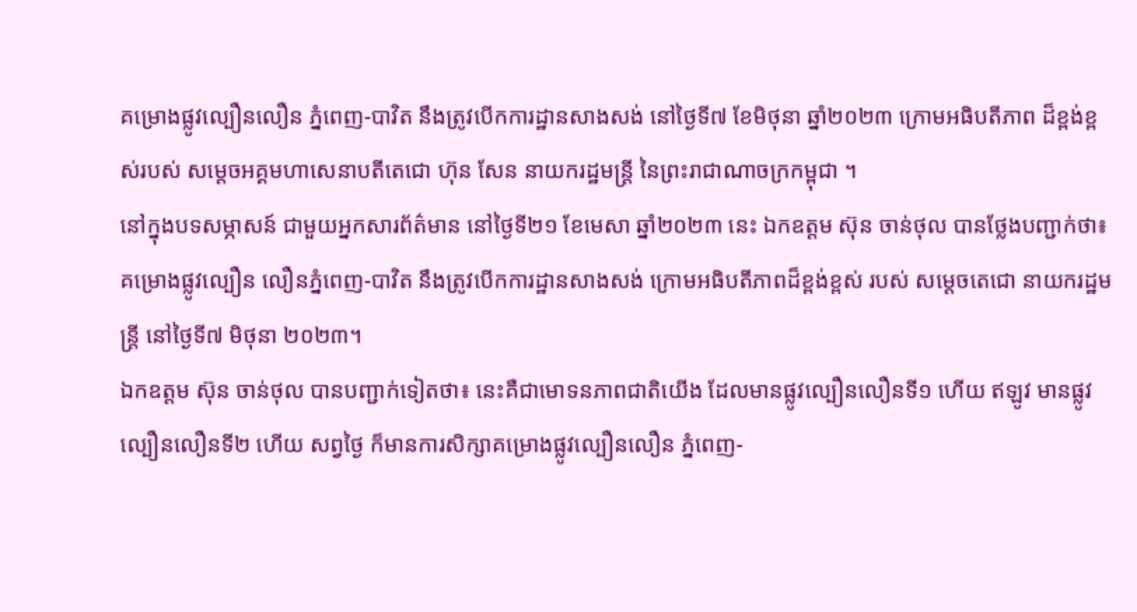គម្រោងផ្លូវល្បឿនលឿន ភ្នំពេញ-បាវិត នឹងត្រូវបើកការដ្ឋានសាងសង់ នៅថ្ងៃទី៧ ខែមិថុនា ឆ្នាំ២០២៣ ក្រោមអធិបតីភាព ដ៏ខ្ពង់ខ្ពស់របស់ សម្តេចអគ្គមហាសេនាបតីតេជោ ហ៊ុន សែន នាយករដ្ឋមន្ត្រី នៃព្រះរាជាណាចក្រកម្ពុជា ។
នៅក្នុងបទសម្ភាសន៍ ជាមួយអ្នកសារព័ត៌មាន នៅថ្ងៃទី២១ ខែមេសា ឆ្នាំ២០២៣ នេះ ឯកឧត្តម ស៊ុន ចាន់ថុល បានថ្លែងបញ្ជាក់ថា៖ គម្រោងផ្លូវល្បឿន លឿនភ្នំពេញ-បាវិត នឹងត្រូវបើកការដ្ឋានសាងសង់ ក្រោមអធិបតីភាពដ៏ខ្ពង់ខ្ពស់ របស់ សម្តេចតេជោ នាយករដ្ឋមន្ត្រី នៅថ្ងៃទី៧ មិថុនា ២០២៣។
ឯកឧត្តម ស៊ុន ចាន់ថុល បានបញ្ជាក់ទៀតថា៖ នេះគឺជាមោទនភាពជាតិយើង ដែលមានផ្លូវល្បឿនលឿនទី១ ហើយ ឥឡូវ មានផ្លូវល្បឿនលឿនទី២ ហើយ សព្វថ្ងៃ ក៏មានការសិក្សាគម្រោងផ្លូវល្បឿនលឿន ភ្នំពេញ-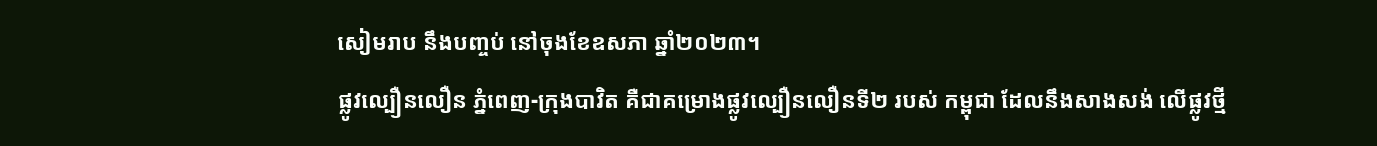សៀមរាប នឹងបញ្ចប់ នៅចុងខែឧសភា ឆ្នាំ២០២៣។
ផ្លូវល្បឿនលឿន ភ្នំពេញ-ក្រុងបាវិត គឺជាគម្រោងផ្លូវល្បឿនលឿនទី២ របស់ កម្ពុជា ដែលនឹងសាងសង់ លើផ្លូវថ្មី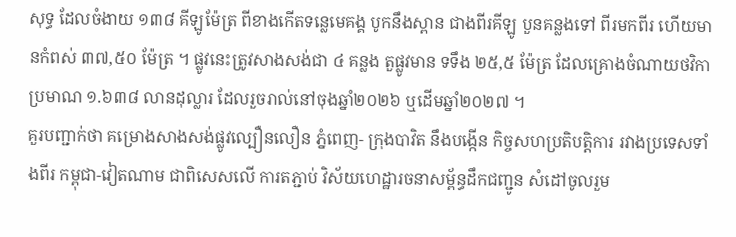សុទ្ធ ដែលចំងាយ ១៣៨ គីឡូម៉ែត្រ ពីខាងកើតទន្លេមេគង្គ បូកនឹងស្ពាន ជាងពីរគីឡូ បួនគន្លងទៅ ពីរមកពីរ ហើយមានកំពស់ ៣៧,៥០ ម៉ែត្រ ។ ផ្លូវនេះត្រូវសាងសង់ជា ៤ គន្លង តួផ្លូវមាន ទទឹង ២៥,៥ ម៉ែត្រ ដែលគ្រោងចំណាយថវិកា ប្រមាណ ១.៦៣៨ លានដុល្លារ ដែលរួចរាល់នៅចុងឆ្នាំ២០២៦ ឬដើមឆ្នាំ២០២៧ ។
គួរបញ្ជាក់ថា គម្រោងសាងសង់ផ្លូវល្បឿនលឿន ភ្នំពេញ- ក្រុងបាវិត នឹងបង្កើន កិច្ចសហប្រតិបត្តិការ រវាងប្រទេសទាំងពីរ កម្ពុជា-វៀតណាម ជាពិសេសលើ ការតភ្ជាប់ វិស័យហេដ្ឋារចនាសម្ព័ន្ធដឹកជញ្ជូន សំដៅចូលរួម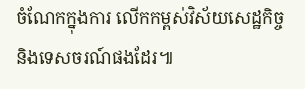ចំណែកក្នុងការ លើកកម្ពស់វិស័យសេដ្ឋកិច្ច និងទេសចរណ៍ផងដែរ៕